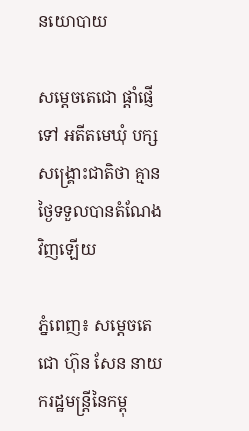នយោបាយ

សម្ដេចតេជោ ផ្ដាំផ្ញេីទៅ អតីតមេឃុំ បក្សសង្គ្រោះជាតិថា គ្មានថ្ងៃទទួលបានតំណែងវិញឡេីយ

ភ្នំពេញ៖ សម្ដេចតេជោ ហ៊ុន សែន នាយករដ្ឋមន្ដ្រីនៃកម្ពុ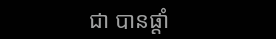ជា បានផ្ដាំ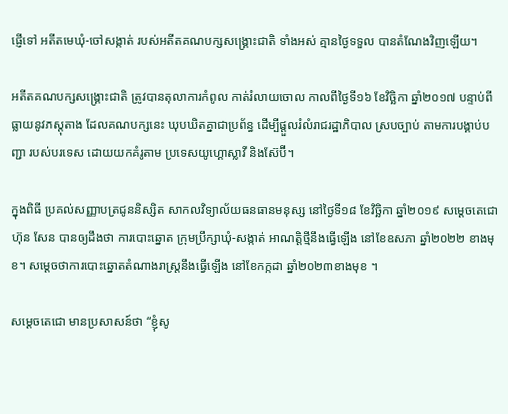ផ្ញេីទៅ អតីតមេឃុំ-ចៅសង្កាត់ របស់អតីតគណបក្សសង្គ្រោះជាតិ ទាំងអស់ គ្មានថ្ងៃទទួល បានតំណែងវិញឡេីយ។

អតីតគណបក្សសង្រ្គោះជាតិ ត្រូវបានតុលាការកំពូល កាត់រំលាយចោល កាលពីថ្ងៃទី១៦ ខែវិច្ឆិកា ឆ្នាំ២០១៧ បន្ទាប់ពីធ្លាយនូវភស្តុតាង ដែលគណបក្សនេះ ឃុបឃិតគ្នាជាប្រព័ន្ធ ដើម្បីផ្តួលរំលំរាជរដ្ឋាភិបាល ស្របច្បាប់ តាមការបង្គាប់បញ្ជា របស់បរទេស ដោយយកគំរូតាម ប្រទេសយូហ្គោស្លាវី និងស៊ែប៊ី។

ក្នុងពិធី ប្រគល់សញ្ញាបត្រជូននិស្សិត សាកលវិទ្យាល័យធនធានមនុស្ស នៅថ្ងៃទី១៨ ខែវិច្ឆិកា ឆ្នាំ២០១៩ សម្ដេចតេជោ ហ៊ុន សែន បានឲ្យដឹងថា ការបោះឆ្នោត ក្រុមប្រឹក្សាឃុំ-សង្កាត់ អាណត្តិថ្មីនឹងធ្វើឡើង នៅខែឧសភា ឆ្នាំ២០២២ ខាងមុខ។ សម្ដេចថាការបោះឆ្នោតតំណាងរាស្ត្រនឹងធ្វើឡើង នៅខែកក្កដា ឆ្នាំ២០២៣ខាងមុខ ។

សម្ដេចតេជោ មានប្រសាសន៍ថា “ខ្ញុំសូ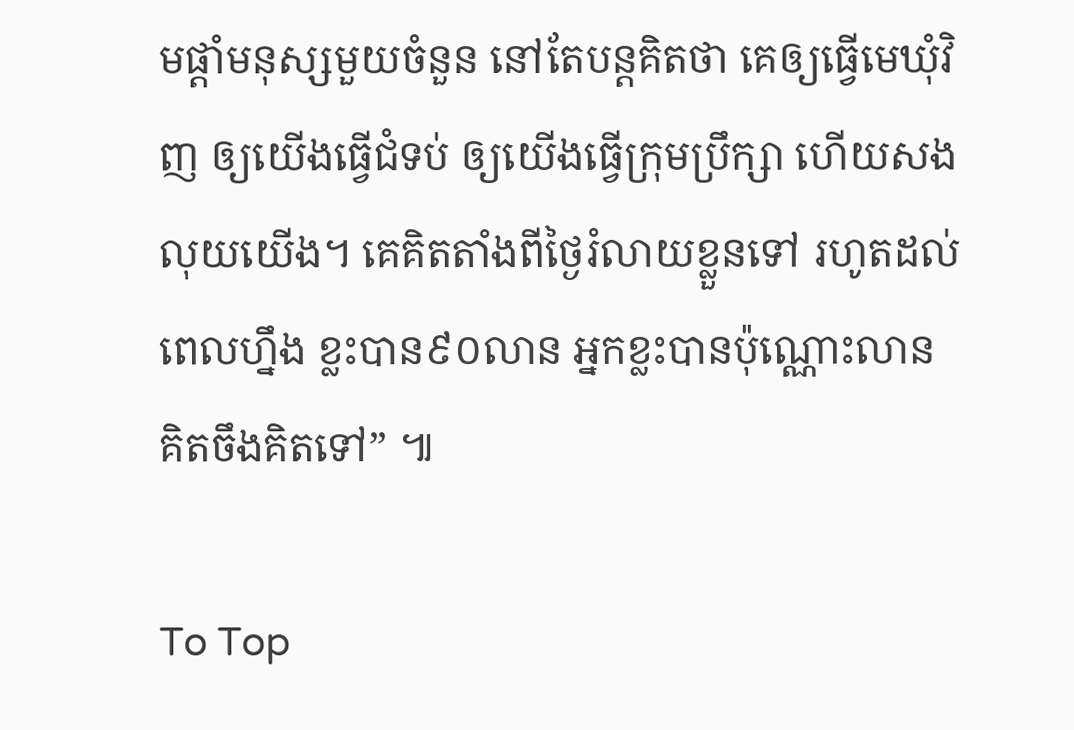មផ្ដាំមនុស្សមួយចំនួន នៅតែបន្តគិតថា គេឲ្យធ្វើមេឃុំវិញ ឲ្យយើងធ្វើជំទប់ ឲ្យយើងធ្វើក្រុមប្រឹក្សា ហើយសងលុយយើង។ គេគិតតាំងពីថ្ងៃរំលាយខ្លួនទៅ រហូតដល់ពេលហ្នឹង ខ្លះបាន៩០លាន អ្នកខ្លះបានប៉ុណ្ណោះលាន គិតចឹងគិតទៅ” ៕

To Top